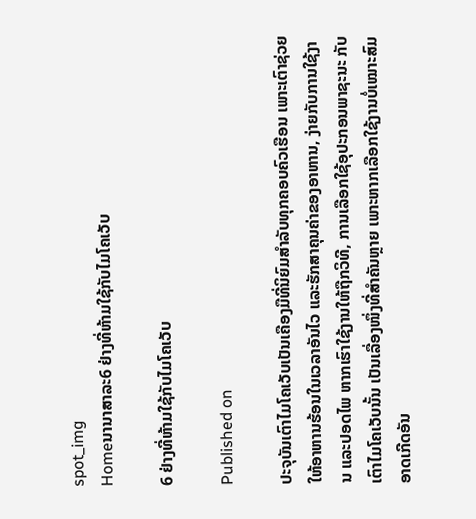spot_img
Homeນານາສາລະ6 ຢ່າງທີ່ຫ້າມໃຊ້ກັບໄມໂຄເວັບ

6 ຢ່າງທີ່ຫ້າມໃຊ້ກັບໄມໂຄເວັບ

Published on

ປະຈຸບັນເຕົາໄມໂຄເວັບເປັນເຄືອງມືທີ່ນິຍົມສຳລັບທຸກຄອບຄົວເຮືອນ ເພາະເຕົາຊ່ວຍໃຫ້ອາຫານຮ້ອນໃນເວລາອັນໄວ ແລະຮັກສາຄຸນຄ່າຂອງອາຫານ, ງ່າຍກັບການໃຊ້ງານ ແລະປອດໄພ ຫາກເຮົາໃຊ້ງານໃຫ້ຖືກວິທີ, ການເລືອກໃຊ້ອຸປະກອນພາຊະນະ ກັບເຕົາໄມໂຄເວັບນັ້ນ ເປັນເລື່ອງໜຶ່ງທີ່ສຳຄັນຫຼາຍ ເພາະຫາກເລືອກໃຊ້ງານບໍ່ເໝາະສົມອາດເກີດອັນ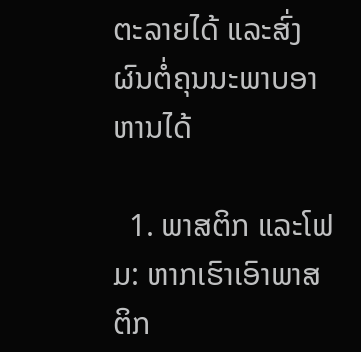ຕະລາຍໄດ້ ແລະສົ່ງຜົນຕໍ່ຄຸນນະພາບອາຫານໄດ້

  1. ພາສຕິກ ແລະໂຟມ: ຫາກເຮົາເອົາພາສຕິກ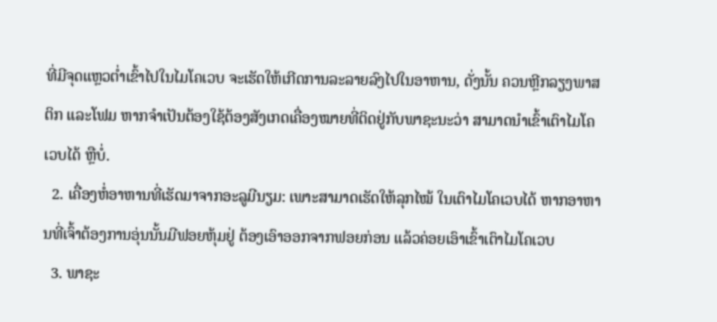ທີ່ມີຈຸດແຫຼວຕໍ່າເຂົ້າໄປໃນໄມໂຄເວບ ຈະເຮັດໃຫ້ເກີດການລະລາຍລົງໄປໃນອາຫານ, ດັ່ງນັ້ນ ຄວນຫຼີກລຽງພາສຕິກ ແລະໂຟມ ຫາກຈຳເປັນຕ້ອງໃຊ້ຕ້ອງສັງເກດເຄື່ອງໝາຍທີ່ຕິດຢູ່ກັບພາຊະນະວ່າ ສາມາດນຳເຂົ້າເຕົາໄມໂຄເວບໄດ້ ຫຼືບໍ່.
  2. ເຄື່ອງຫໍ່ອາຫານທີ່ເຮັດມາຈາກອະລູມີນຽມ: ເພາະສາມາດເຮັດໃຫ້ລຸກໄໝ້ ໃນເຕົາໄມໂຄເວບໄດ້ ຫາກອາຫານທີ່ເຈົ້າຕ້ອງການອຸ່ນນັ້ນມີຟອຍຫຸ້ມຢູ່ ຕ້ອງເອົາອອກຈາກຟອຍກ່ອນ ແລ້ວຄ່ອຍເອົາເຂົ້າເຕົາໄມໂຄເວບ
  3. ພາຊະ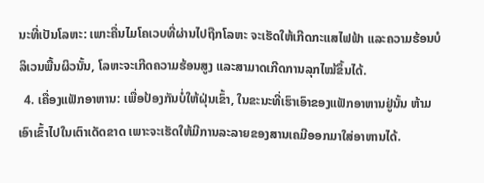ນະທີ່ເປັນໂລຫະ: ເພາະຄື່ນໄມໂຄເວບທີ່ຜ່ານໄປຖືກໂລຫະ ຈະເຮັດໃຫ້ເກີດກະແສໄຟຟ້າ ແລະຄວາມຮ້ອນບໍລິເວນພື້ນຜິວນັ້ນ, ໂລຫະຈະເກີດຄວາມຮ້ອນສູງ ແລະສາມາດເກີດການລຸກໄໝ້ຂຶ້ນໄດ້.
  4. ເຄື່ອງແຟັກອາຫານ: ເພື່ອປ້ອງກັນບໍ່ໃຫ້ຝຸ່ນເຂົ້າ, ໃນຂະນະທີ່ເຮົາເອົາຂອງແຟັກອາຫານຢູ່ນັ້ນ ຫ້າມເອົາເຂົ້າໄປໃນເຕົາເດັດຂາດ ເພາະຈະເຮັດໃຫ້ມີການລະລາຍຂອງສານເຄມີອອກມາໃສ່ອາຫານໄດ້.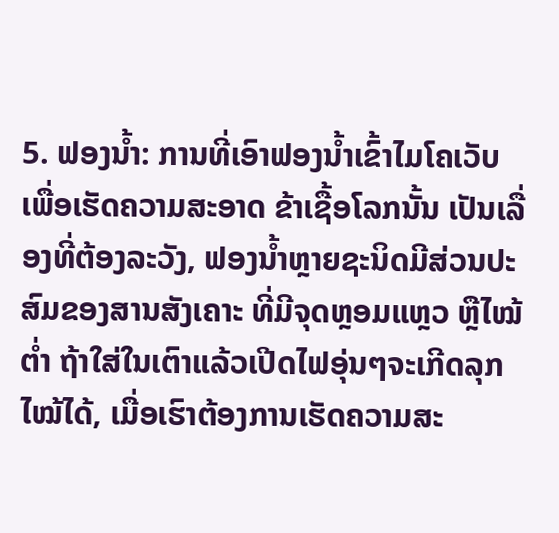5. ຟອງນໍ້າ: ການທີ່ເອົາຟອງນໍ້າເຂົ້າໄມໂຄເວັບເພື່ອເຮັດຄວາມສະອາດ ຂ້າເຊື້ອໂລກນັ້ນ ເປັນເລື່ອງທີ່ຕ້ອງລະວັງ, ຟອງນໍ້າຫຼາຍຊະນິດມີສ່ວນປະສົມຂອງສານສັງເຄາະ ທີ່ມີຈຸດຫຼອມແຫຼວ ຫຼືໄໝ້ຕໍ່າ ຖ້າໃສ່ໃນເຕົາແລ້ວເປີດໄຟອຸ່ນໆຈະເກີດລຸກໄໝ້ໄດ້, ເມື່ອເຮົາຕ້ອງການເຮັດຄວາມສະ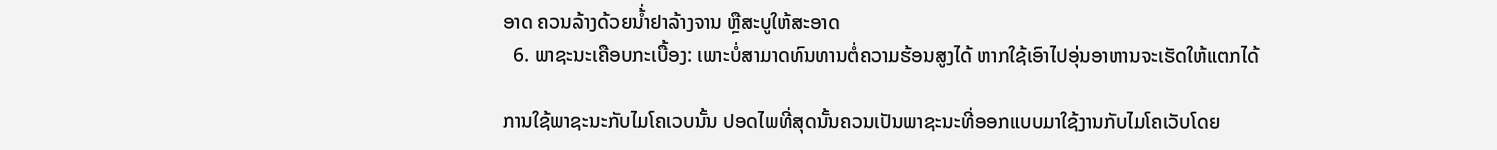ອາດ ຄວນລ້າງດ້ວຍນໍ້່າຢາລ້າງຈານ ຫຼືສະບູໃຫ້ສະອາດ
  6. ພາຊະນະເຄືອບກະເບື້ອງ: ເພາະບໍ່ສາມາດທົນທານຕໍ່ຄວາມຮ້ອນສູງໄດ້ ຫາກໃຊ້ເອົາໄປອຸ່ນອາຫານຈະເຮັດໃຫ້ແຕກໄດ້

ການໃຊ້ພາຊະນະກັບໄມໂຄເວບນັ້ນ ປອດໄພທີ່ສຸດນັ້ນຄວນເປັນພາຊະນະທີ່ອອກແບບມາໃຊ້ງານກັບໄມໂຄເວັບໂດຍ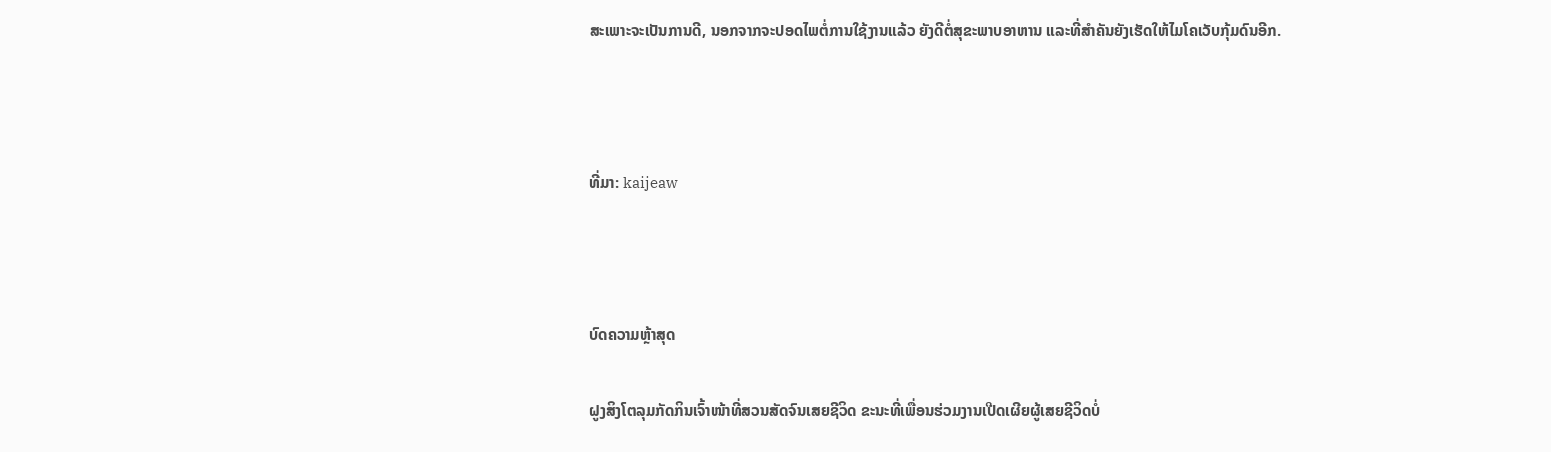ສະເພາະຈະເປັນການດີ, ນອກຈາກຈະປອດໄພຕໍ່ການໃຊ້ງານແລ້ວ ຍັງດີຕໍ່ສຸຂະພາບອາຫານ ແລະທີ່ສຳຄັນຍັງເຮັດໃຫ້ໄມໂຄເວັບກຸ້ມດົນອີກ.



ທີ່ມາ: kaijeaw



ບົດຄວາມຫຼ້າສຸດ

ຝູງສິງໂຕລຸມກັດກິນເຈົ້າໜ້າທີ່ສວນສັດຈົນເສຍຊີວິດ ຂະນະທີ່ເພື່ອນຮ່ວມງານເປີດເຜີຍຜູ້ເສຍຊີວິດບໍ່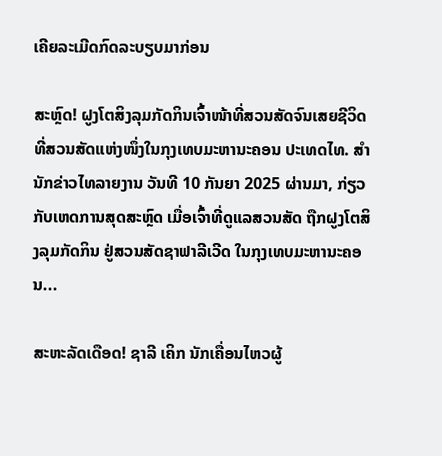ເຄີຍລະເມີດກົດລະບຽບມາກ່ອນ

ສະຫຼົດ! ຝູງໂຕສິງລຸມກັດກິນເຈົ້າໜ້າທີ່ສວນສັດຈົນເສຍຊີວິດ ທີ່ສວນສັດແຫ່ງໜຶ່ງໃນກຸງເທບມະຫານະຄອນ ປະເທດໄທ. ສຳນັກຂ່າວໄທລາຍງານ ວັນທີ 10 ກັນຍາ 2025 ຜ່ານມາ, ກ່ຽວກັບເຫດການສຸດສະຫຼົດ ເມື່ອເຈົ້າທີ່ດູແລສວນສັດ ຖືກຝູງໂຕສິງລຸມກັດກິນ ຢູ່ສວນສັດຊາຟາລີເວີດ ໃນກຸງເທບມະຫານະຄອນ...

ສະຫະລັດເດືອດ! ຊາລີ ເຄິກ ນັກເຄື່ອນໄຫວຜູ້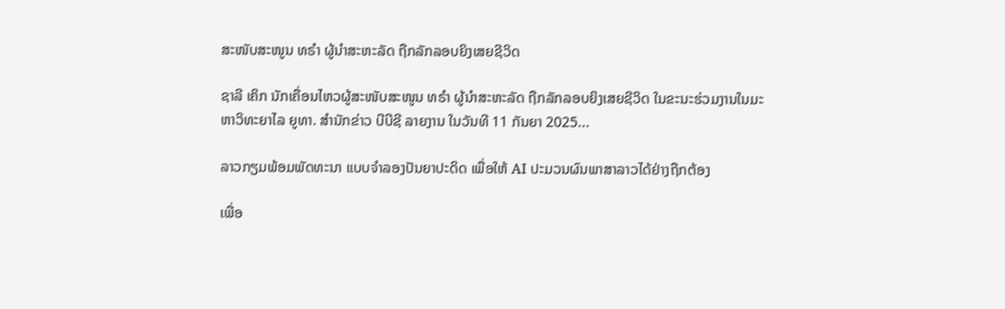ສະໜັບສະໜູນ ທຣຳ ຜູ້ນຳສະຫະລັດ ຖືກລັກລອບຍິງເສຍຊີວິດ

ຊາລີ ເຄິກ ນັກເຄື່ອນໄຫວຜູ້ສະໜັບສະໜູນ ທຣຳ ຜູ້ນຳສະຫະລັດ ຖືກລັກລອບຍິງເສຍຊີວິດ ໃນຂະນະຮ່ວມງານໃນມະຫາວິທະຍາໄລ ຍູທາ. ສຳນັກຂ່າວ ບີບີຊີ ລາຍງານ ໃນວັນທີ 11 ກັນຍາ 2025...

ລາວກຽມພ້ອມພັດທະນາ ແບບຈຳລອງປັນຍາປະດິດ ເພື່ອໃຫ້ AI ປະມວນຜົນພາສາລາວໄດ້ຢ່າງຖືກຕ້ອງ

ເພື່ອ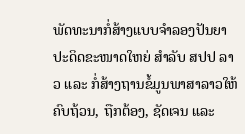ພັດທະນາກໍ່ສ້າງແບບຈໍາລອງປັນຍາປະດິດຂະໜາດໃຫຍ່ ສໍາລັບ ສປປ ລາວ ແລະ ກໍ່ສ້າງຖານຂໍ້ມູນພາສາລາວໃຫ້ຄົບຖ້ວນ, ຖືກຕ້ອງ, ຊັດເຈນ ແລະ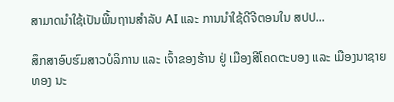ສາມາດນໍາໃຊ້ເປັນພື້ນຖານສໍາລັບ AI ແລະ ການນໍາໃຊ້ດີຈີຕອນໃນ ສປປ...

ສຶກສາອົບຮົມສາວບໍລິການ ແລະ ເຈົ້າຂອງຮ້ານ ຢູ່ ເມືອງສີໂຄດຕະບອງ ແລະ ເມືອງນາຊາຍທອງ ນະ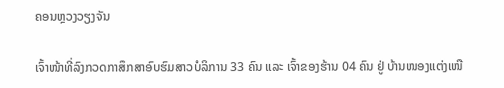ຄອນຫຼວງວຽງຈັນ

ເຈົ້າໜ້າທີ່ລົງກວດກາສຶກສາອົບຮົມສາວບໍລິການ 33 ຄົນ ແລະ ເຈົ້າຂອງຮ້ານ 04 ຄົນ ຢູ່ ບ້ານໜອງແຕ່ງເໜື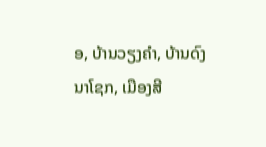ອ, ບ້ານວຽງຄຳ, ບ້ານດົງນາໂຊກ, ເມືອງສີ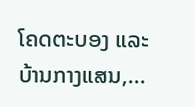ໂຄດຕະບອງ ແລະ ບ້ານກາງແສນ,...